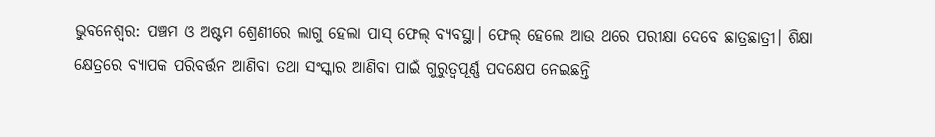ଭୁବନେଶ୍ୱର: ପଞ୍ଚମ ଓ ଅଷ୍ଟମ ଶ୍ରେଣୀରେ ଲାଗୁ ହେଲା ପାସ୍ ଫେଲ୍ ବ୍ୟବସ୍ଥା। ଫେଲ୍ ହେଲେ ଆଉ ଥରେ ପରୀକ୍ଷା ଦେବେ ଛାତ୍ରଛାତ୍ରୀ। ଶିକ୍ଷା କ୍ଷେତ୍ରରେ ବ୍ୟାପକ ପରିବର୍ତ୍ତନ ଆଣିବା ତଥା ସଂସ୍କାର ଆଣିବା ପାଇଁ ଗୁରୁତ୍ବପୂର୍ଣ୍ଣ ପଦକ୍ଷେପ ନେଇଛନ୍ତି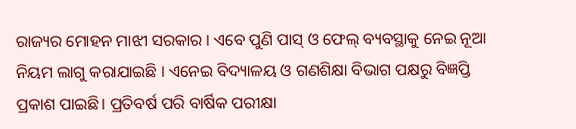ରାଜ୍ୟର ମୋହନ ମାଝୀ ସରକାର । ଏବେ ପୁଣି ପାସ୍ ଓ ଫେଲ୍ ବ୍ୟବସ୍ଥାକୁ ନେଇ ନୂଆ ନିୟମ ଲାଗୁ କରାଯାଇଛି । ଏନେଇ ବିଦ୍ୟାଳୟ ଓ ଗଣଶିକ୍ଷା ବିଭାଗ ପକ୍ଷରୁ ବିଜ୍ଞପ୍ତି ପ୍ରକାଶ ପାଇଛି। ପ୍ରତିବର୍ଷ ପରି ବାର୍ଷିକ ପରୀକ୍ଷା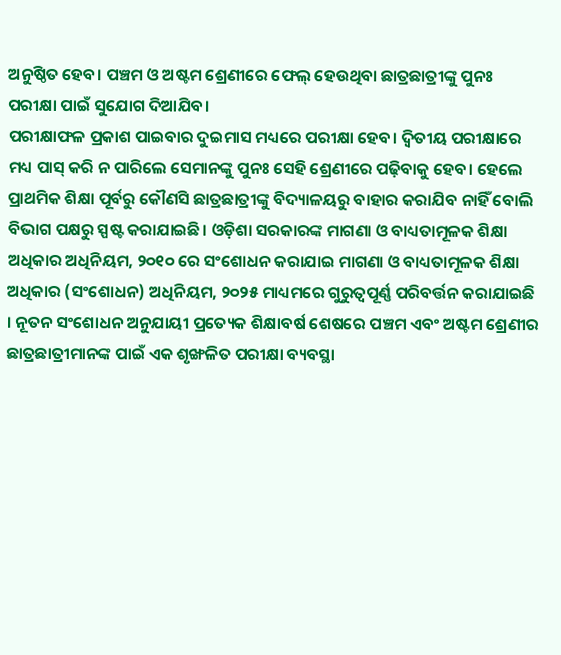ଅନୁଷ୍ଠିତ ହେବ। ପଞ୍ଚମ ଓ ଅଷ୍ଟମ ଶ୍ରେଣୀରେ ଫେଲ୍ ହେଉଥିବା ଛାତ୍ରଛାତ୍ରୀଙ୍କୁ ପୁନଃ ପରୀକ୍ଷା ପାଇଁ ସୁଯୋଗ ଦିଆଯିବ।
ପରୀକ୍ଷାଫଳ ପ୍ରକାଶ ପାଇବାର ଦୁଇମାସ ମଧ୍ୟରେ ପରୀକ୍ଷା ହେବ। ଦ୍ଵିତୀୟ ପରୀକ୍ଷାରେ ମଧ୍ୟ ପାସ୍ କରି ନ ପାରିଲେ ସେମାନଙ୍କୁ ପୁନଃ ସେହି ଶ୍ରେଣୀରେ ପଢ଼ିବାକୁ ହେବ। ହେଲେ ପ୍ରାଥମିକ ଶିକ୍ଷା ପୂର୍ବରୁ କୌଣସି ଛାତ୍ରଛାତ୍ରୀଙ୍କୁ ବିଦ୍ୟାଳୟରୁ ବାହାର କରାଯିବ ନାହିଁ ବୋଲି ବିଭାଗ ପକ୍ଷରୁ ସ୍ପଷ୍ଟ କରାଯାଇଛି। ଓଡ଼ିଶା ସରକାରଙ୍କ ମାଗଣା ଓ ବାଧ୍ୟତାମୂଳକ ଶିକ୍ଷା ଅଧିକାର ଅଧିନିୟମ, ୨୦୧୦ ରେ ସଂଶୋଧନ କରାଯାଇ ମାଗଣା ଓ ବାଧ୍ୟତାମୂଳକ ଶିକ୍ଷା ଅଧିକାର (ସଂଶୋଧନ) ଅଧିନିୟମ, ୨୦୨୫ ମାଧ୍ୟମରେ ଗୁରୁତ୍ୱପୂର୍ଣ୍ଣ ପରିବର୍ତ୍ତନ କରାଯାଇଛି । ନୂତନ ସଂଶୋଧନ ଅନୁଯାୟୀ ପ୍ରତ୍ୟେକ ଶିକ୍ଷାବର୍ଷ ଶେଷରେ ପଞ୍ଚମ ଏବଂ ଅଷ୍ଟମ ଶ୍ରେଣୀର ଛାତ୍ରଛାତ୍ରୀମାନଙ୍କ ପାଇଁ ଏକ ଶୃଙ୍ଖଳିତ ପରୀକ୍ଷା ବ୍ୟବସ୍ଥା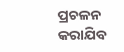ପ୍ରଚଳନ କରାଯିବ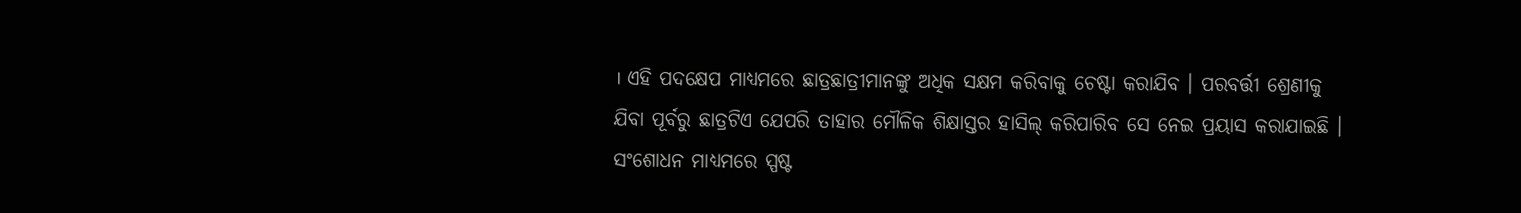। ଏହି ପଦକ୍ଷେପ ମାଧ୍ୟମରେ ଛାତ୍ରଛାତ୍ରୀମାନଙ୍କୁ ଅଧିକ ସକ୍ଷମ କରିବାକୁ ଚେଷ୍ଟା କରାଯିବ । ପରବର୍ତ୍ତୀ ଶ୍ରେଣୀକୁ ଯିବା ପୂର୍ବରୁ ଛାତ୍ରଟିଏ ଯେପରି ତାହାର ମୌଳିକ ଶିକ୍ଷାସ୍ତର ହାସିଲ୍ କରିପାରିବ ସେ ନେଇ ପ୍ରୟାସ କରାଯାଇଛି । ସଂଶୋଧନ ମାଧ୍ୟମରେ ସ୍ପଷ୍ଟ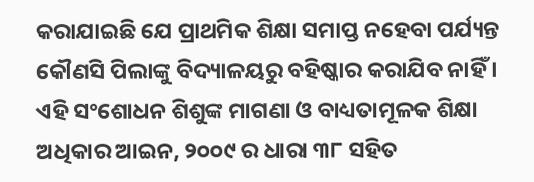କରାଯାଇଛି ଯେ ପ୍ରାଥମିକ ଶିକ୍ଷା ସମାପ୍ତ ନହେବା ପର୍ଯ୍ୟନ୍ତ କୌଣସି ପିଲାଙ୍କୁ ବିଦ୍ୟାଳୟରୁ ବହିଷ୍କାର କରାଯିବ ନାହିଁ ।
ଏହି ସଂଶୋଧନ ଶିଶୁଙ୍କ ମାଗଣା ଓ ବାଧ୍ୟତାମୂଳକ ଶିକ୍ଷା ଅଧିକାର ଆଇନ, ୨୦୦୯ ର ଧାରା ୩୮ ସହିତ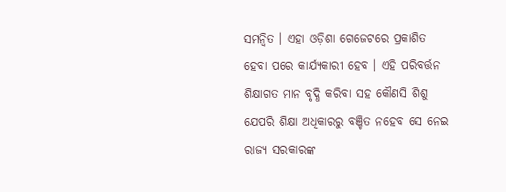ସମନ୍ୱିତ । ଏହା ଓଡ଼ିଶା ଗେଜେଟରେ ପ୍ରକାଶିତ ହେବା ପରେ କାର୍ଯ୍ୟକାରୀ ହେବ । ଏହି ପରିବର୍ତ୍ତନ ଶିକ୍ଷାଗତ ମାନ ବୃଦ୍ଧି କରିବା ସହ କୌଣସି ଶିଶୁ ଯେପରି ଶିକ୍ଷା ଅଧିକାରରୁ ବଞ୍ଚିତ ନହେବ ସେ ନେଇ ରାଜ୍ୟ ସରକାରଙ୍କ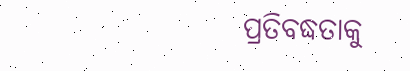ପ୍ରତିବଦ୍ଧତାକୁ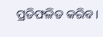ପ୍ରତିଫଳିତ କରିବ ।